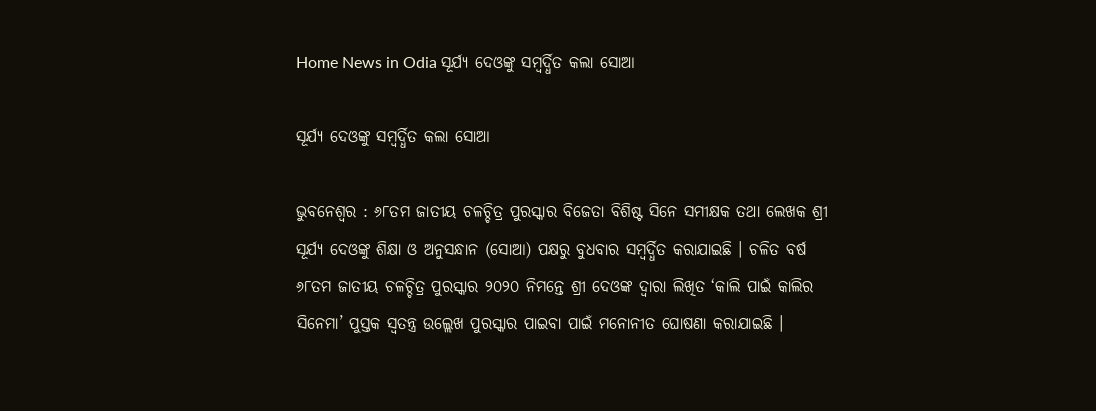Home News in Odia ସୂର୍ଯ୍ୟ ଦେଓଙ୍କୁ ସମ୍ବର୍ଦ୍ଧିତ କଲା ସୋଆ

ସୂର୍ଯ୍ୟ ଦେଓଙ୍କୁ ସମ୍ବର୍ଦ୍ଧିତ କଲା ସୋଆ

ଭୁବନେଶ୍ୱର : ୬୮ତମ ଜାତୀୟ ଚଳଚ୍ଚିତ୍ର ପୁରସ୍କାର ବିଜେତା ବିଶିଷ୍ଟ ସିନେ ସମୀକ୍ଷକ ତଥା ଲେଖକ ଶ୍ରୀ ସୂର୍ଯ୍ୟ ଦେଓଙ୍କୁ ଶିକ୍ଷା ଓ ଅନୁସନ୍ଧାନ (ସୋଆ) ପକ୍ଷରୁ ବୁଧବାର ସମ୍ବର୍ଦ୍ଧିତ କରାଯାଇଛି । ଚଳିତ ବର୍ଷ ୬୮ତମ ଜାତୀୟ ଚଳଚ୍ଚିତ୍ର ପୁରସ୍କାର ୨୦୨୦ ନିମନ୍ତେ ଶ୍ରୀ ଦେଓଙ୍କ ଦ୍ୱାରା ଲିଖିତ ‘କାଲି ପାଇଁ କାଲିର ସିନେମା’ ପୁସ୍ତକ ସ୍ୱତନ୍ତ୍ର ଉଲ୍ଲେଖ ପୁରସ୍କାର ପାଇବା ପାଇଁ ମନୋନୀତ ଘୋଷଣା କରାଯାଇଛି ।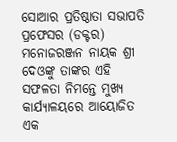ସୋଆର ପ୍ରତିଷ୍ଠାତା ସଭାପତି ପ୍ରଫେସର (ଡକ୍ଟର) ମନୋଜରଞ୍ଜନ ନାୟକ ଶ୍ରୀ ଦେଓଙ୍କୁ ତାଙ୍କର ଏହି ସଫଳତା ନିମନ୍ତେ ମୁଖ୍ୟ କାର୍ଯ୍ୟାଳୟରେ ଆୟୋଜିତ ଏକ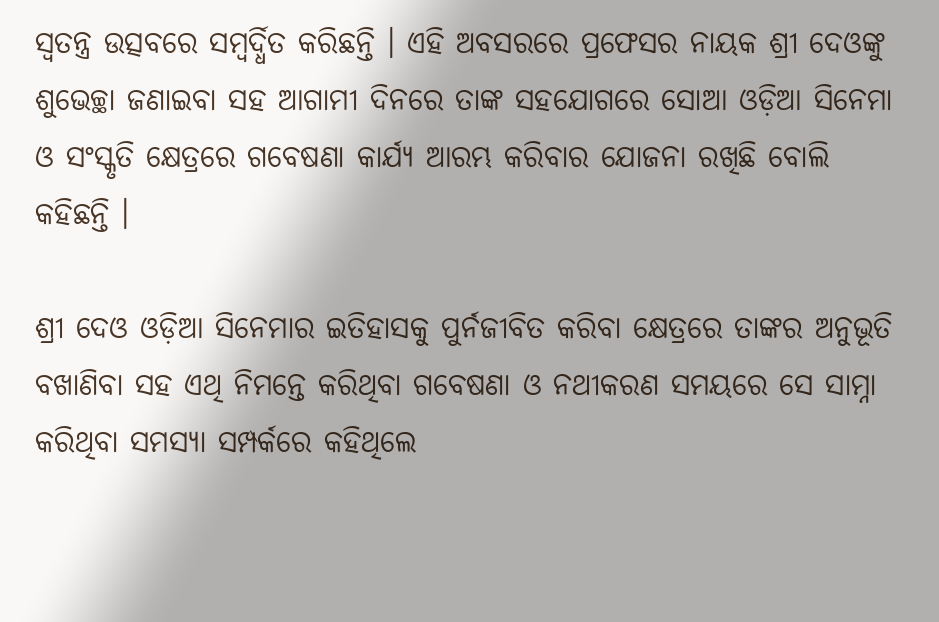ସ୍ୱତନ୍ତ୍ର ଉତ୍ସବରେ ସମ୍ବର୍ଦ୍ଧିତ କରିଛନ୍ତି । ଏହି ଅବସରରେ ପ୍ରଫେସର ନାୟକ ଶ୍ରୀ ଦେଓଙ୍କୁ ଶୁଭେଚ୍ଛା ଜଣାଇବା ସହ ଆଗାମୀ ଦିନରେ ତାଙ୍କ ସହଯୋଗରେ ସୋଆ ଓଡ଼ିଆ ସିନେମା ଓ ସଂସ୍କୃତି କ୍ଷେତ୍ରରେ ଗବେଷଣା କାର୍ଯ୍ୟ ଆରମ୍ଭ କରିବାର ଯୋଜନା ରଖିଛି ବୋଲି କହିଛନ୍ତି ।

ଶ୍ରୀ ଦେଓ ଓଡ଼ିଆ ସିନେମାର ଇତିହାସକୁ ପୁର୍ନଜୀବିତ କରିବା କ୍ଷେତ୍ରରେ ତାଙ୍କର ଅନୁଭୂତି ବଖାଣିବା ସହ ଏଥି ନିମନ୍ତେ କରିଥିବା ଗବେଷଣା ଓ ନଥୀକରଣ ସମୟରେ ସେ ସାମ୍ନା କରିଥିବା ସମସ୍ୟା ସମ୍ପର୍କରେ କହିଥିଲେ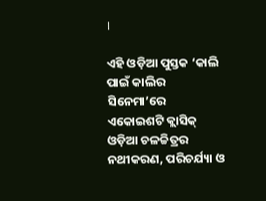।

ଏହି ଓଡ଼ିଆ ପୁସ୍ତକ ‘କାଲି ପାଇଁ କାଲିର ସିନେମା’ରେ ଏକୋଇଶଟି କ୍ଲାସିକ୍ ଓଡ଼ିଆ ଚଳଚ୍ଚିତ୍ରର ନଥୀକରଣ, ପରିଚର୍ଯ୍ୟା ଓ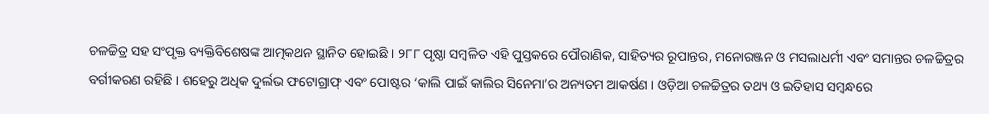ଚଳଚ୍ଚିତ୍ର ସହ ସଂପୃକ୍ତ ବ୍ୟକ୍ତିବିଶେଷଙ୍କ ଆତ୍ମକଥନ ସ୍ଥାନିତ ହୋଇଛି । ୨୮୮ ପୃଷ୍ଠା ସମ୍ବଳିତ ଏହି ପୁସ୍ତକରେ ପୌରାଣିକ, ସାହିତ୍ୟର ରୂପାନ୍ତର, ମନୋରଞ୍ଜନ ଓ ମସଲାଧର୍ମୀ ଏବଂ ସମାନ୍ତର ଚଳଚ୍ଚିତ୍ରର ବର୍ଗୀକରଣ ରହିଛି । ଶହେରୁ ଅଧିକ ଦୁର୍ଲଭ ଫଟୋଗ୍ରାଫ୍ ଏବଂ ପୋଷ୍ଟର ‘କାଲି ପାଇଁ କାଲିର ସିନେମା’ର ଅନ୍ୟତମ ଆକର୍ଷଣ । ଓଡ଼ିଆ ଚଳଚ୍ଚିତ୍ରର ତଥ୍ୟ ଓ ଇତିହାସ ସମ୍ବନ୍ଧରେ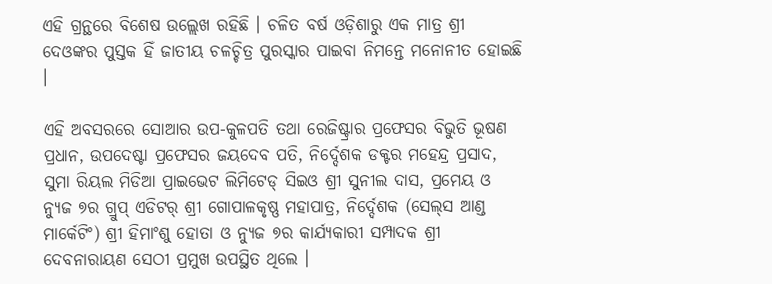ଏହି ଗ୍ରନ୍ଥରେ ବିଶେଷ ଉଲ୍ଲେଖ ରହିଛି । ଚଳିତ ବର୍ଷ ଓଡ଼ିଶାରୁ ଏକ ମାତ୍ର ଶ୍ରୀ ଦେଓଙ୍କର ପୁସ୍ତକ ହିଁ ଜାତୀୟ ଚଳଚ୍ଚିତ୍ର ପୁରସ୍କାର ପାଇବା ନିମନ୍ତେ ମନୋନୀତ ହୋଇଛି ।

ଏହି ଅବସରରେ ସୋଆର ଉପ-କୁଳପତି ତଥା ରେଜିଷ୍ଟ୍ରାର ପ୍ରଫେସର ବିଭୁତି ଭୂଷଣ ପ୍ରଧାନ, ଉପଦେଷ୍ଟା ପ୍ରଫେସର ଜୟଦେବ ପତି, ନିର୍ଦ୍ଦେଶକ ଡକ୍ଟର ମହେନ୍ଦ୍ର ପ୍ରସାଦ, ସୁମା ରିୟଲ ମିଡିଆ ପ୍ରାଇଭେଟ ଲିମିଟେଡ୍ ସିଇଓ ଶ୍ରୀ ସୁନୀଲ ଦାସ, ପ୍ରମେୟ ଓ ନ୍ୟୁଜ ୭ର ଗ୍ରୁପ୍ ଏଡିଟର୍ ଶ୍ରୀ ଗୋପାଳକୃଷ୍ଣ ମହାପାତ୍ର, ନିର୍ଦ୍ଦେଶକ (ସେଲ୍‌ସ ଆଣ୍ଡ ମାର୍କେଟିଂ) ଶ୍ରୀ ହିମାଂଶୁ ହୋତା ଓ ନ୍ୟୁଜ ୭ର କାର୍ଯ୍ୟକାରୀ ସମ୍ପାଦକ ଶ୍ରୀ ଦେବନାରାୟଣ ସେଠୀ ପ୍ରମୁଖ ଉପସ୍ଥିତ ଥିଲେ ।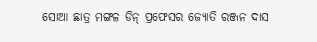ସୋଆ ଛାତ୍ର ମଙ୍ଗଳ ଡିନ୍ ପ୍ରଫେସର ଜ୍ୟୋତି ରଞ୍ଜନ ଦାସ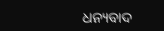ଧନ୍ୟବାଦ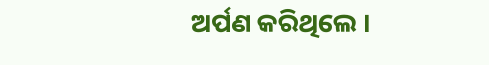ଅର୍ପଣ କରିଥିଲେ ।